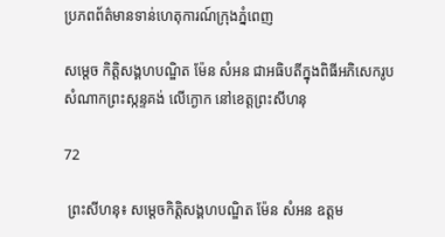ប្រភពព័ត៌មានទាន់ហេតុការណ៍ក្រុងភ្នំពេញ

សម្តេច កិត្ដិសង្គហបណ្ឌិត ម៉ែន សំអន ជាអធិបតីក្នុងពិធីអភិសេករូបសំណាកព្រះស្កន្ទគង់ លើក្ងោក នៅខេត្តព្រះសីហនុ

72

 ព្រះសីហនុ៖ សម្តេចកិត្តិសង្គហបណ្ឌិត ម៉ែន សំអន ឧត្តម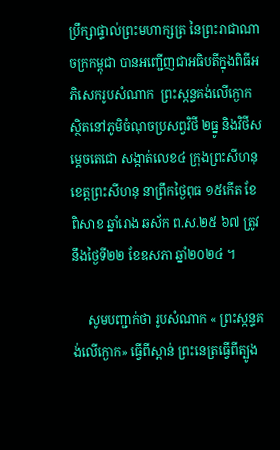ប្រឹក្សាផ្ទាល់ព្រះមហាក្សត្រ នៃព្រះរាជាណាចក្រកម្ពុជា បានអញ្ជើញជាអធិបតីក្នុងពិធីអភិសេករូបសំណាក  ព្រះស្កន្ទគង់លើក្ងោក ស្ថិតនៅភូមិចំណុចប្រសព្វវិថី ២ធ្នូ និងវិថីសម្តេចតេជោ សង្កាត់លេខ៤ ក្រុងព្រះសីហនុ ខេត្តព្រះសីហនុ នាព្រឹកថ្ងៃពុធ ១៥កើត ខែពិសាខ ឆ្នាំរោង ឆស័ក ព.ស.២៥ ៦៧ ត្រូវនឹងថ្ងៃទី២២ ខែឧសភា ឆ្នាំ២០២៤ ។

     សូមបញ្ជាក់ថា រូបសំណាក « ព្រះស្កន្ទគង់លើក្ងោក» ធ្វើពីស្ពាន់ ព្រះនេត្រធ្វើពីត្បូង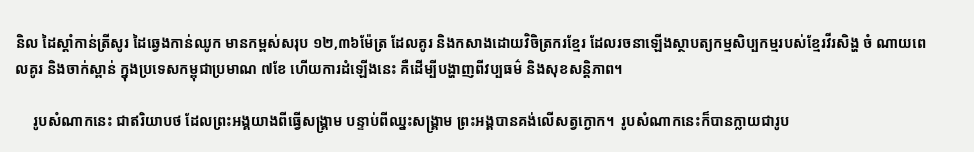និល ដៃស្តាំកាន់ត្រីសូរ ដៃឆ្វេងកាន់ឈូក មានកម្ពស់សរុប ១២,៣៦ម៉ែត្រ ដែលគូរ និងកសាងដោយវិចិត្រករខ្មែរ ដែលរចនាឡើងស្ថាបត្យកម្មសិប្បកម្មរបស់ខ្មែរវីរសិង្ហ ចំ ណាយពេលគូរ និងចាក់ស្ពាន់ ក្នុងប្រទេសកម្ពុជាប្រមាណ ៧ខែ ហើយការដំឡើងនេះ គឺដើម្បីបង្ហាញពីវប្បធម៌ និងសុខសន្តិភាព។

     រូបសំណាកនេះ ជាឥរិយាបថ ដែលព្រះអង្គយាងពីធ្វើសង្រ្គាម បន្ទាប់ពីឈ្នះសង្គ្រាម ព្រះអង្គបានគង់លើសត្វក្ងោក។  រូបសំណាកនេះក៏បានក្លាយជារូប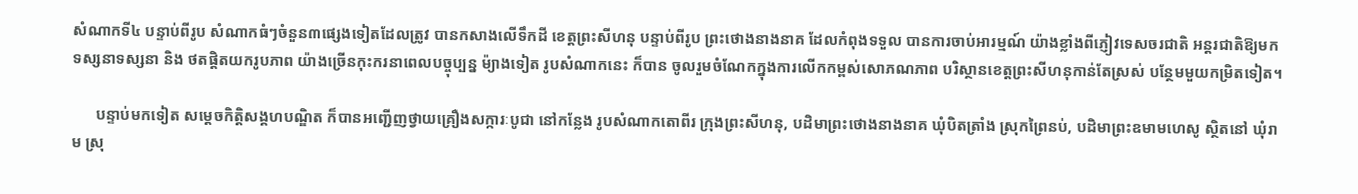សំណាកទី៤ បន្ទាប់ពីរូប សំណាកធំៗចំនួន៣ផ្សេងទៀតដែលត្រូវ បានកសាងលើទឹកដី ខេត្តព្រះសីហនុ បន្ទាប់ពីរូប ព្រះថោងនាងនាគ ដែលកំពុងទទួល បានការចាប់អារម្មណ៍ យ៉ាងខ្លាំងពីភ្ញៀវទេសចរជាតិ អន្តរជាតិឱ្យមកទស្សនាទស្សនា និង ថតផ្តិតយករូបភាព យ៉ាងច្រើនកុះករនាពេលបច្ចុប្បន្ន ម៉្យាងទៀត រូបសំណាកនេះ ក៏បាន ចូលរួមចំណែកក្នុងការលើកកម្ពស់សោភណភាព បរិស្ថានខេត្តព្រះសីហនុកាន់តែស្រស់ បន្ថែមមួយកម្រិតទៀត។

      បន្ទាប់មកទៀត សម្តេចកិត្តិសង្គហបណ្ឌិត ក៏បានអញ្ជើញថ្វាយគ្រឿងសក្ការៈបូជា នៅកន្លែង រូបសំណាកតោពីរ ក្រុងព្រះសីហនុ, បដិមាព្រះថោងនាងនាគ ឃុំបិតត្រាំង ស្រុកព្រៃនប់, បដិមាព្រះឧមាមហេសូ ស្ថិតនៅ ឃុំរាម ស្រុ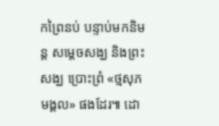កព្រៃនប់ បន្ទាប់មកនិមន្ត សម្តេចសង្ឃ និងព្រះសង្ឃ ប្រោះព្រំ «ថ្មសុភមង្គល» ផងដែរ៕ ដោ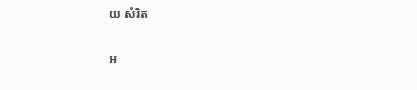យ សំរិត

អ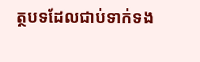ត្ថបទដែលជាប់ទាក់ទង